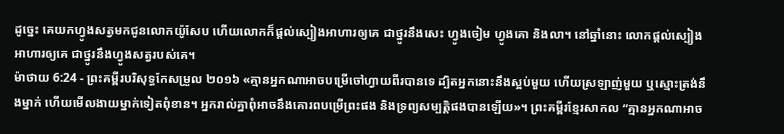ដូច្នេះ គេយកហ្វូងសត្វមកជូនលោកយ៉ូសែប ហើយលោកក៏ផ្ដល់ស្បៀងអាហារឲ្យគេ ជាថ្នូរនឹងសេះ ហ្វូងចៀម ហ្វូងគោ និងលា។ នៅឆ្នាំនោះ លោកផ្ដល់ស្បៀងអាហារឲ្យគេ ជាថ្នូរនឹងហ្វូងសត្វរបស់គេ។
ម៉ាថាយ 6:24 - ព្រះគម្ពីរបរិសុទ្ធកែសម្រួល ២០១៦ «គ្មានអ្នកណាអាចបម្រើចៅហ្វាយពីរបានទេ ដ្បិតអ្នកនោះនឹងស្អប់មួយ ហើយស្រឡាញ់មួយ ឬស្មោះត្រង់នឹងម្នាក់ ហើយមើលងាយម្នាក់ទៀតពុំខាន។ អ្នករាល់គ្នាពុំអាចនឹងគោរពបម្រើព្រះផង និងទ្រព្យសម្បត្តិផងបានឡើយ»។ ព្រះគម្ពីរខ្មែរសាកល “គ្មានអ្នកណាអាច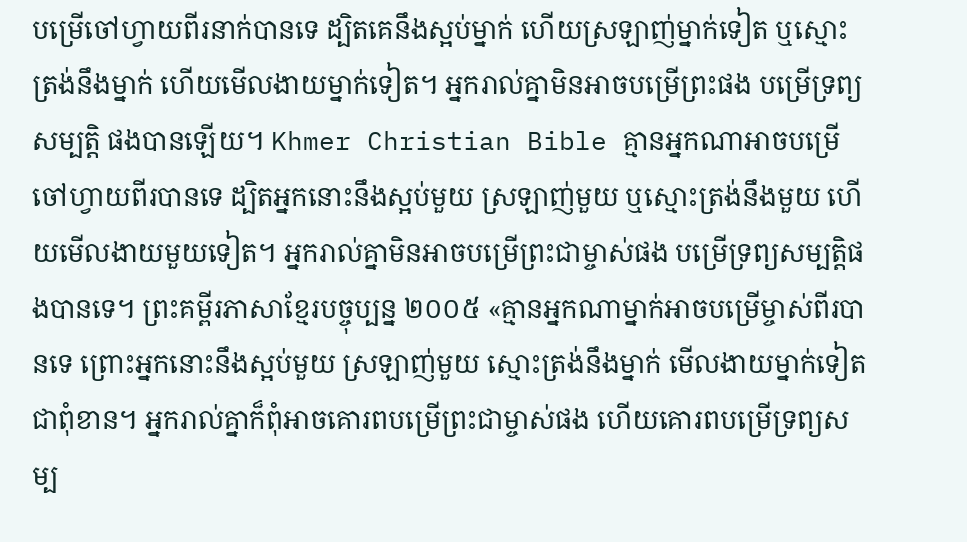បម្រើចៅហ្វាយពីរនាក់បានទេ ដ្បិតគេនឹងស្អប់ម្នាក់ ហើយស្រឡាញ់ម្នាក់ទៀត ឬស្មោះត្រង់នឹងម្នាក់ ហើយមើលងាយម្នាក់ទៀត។ អ្នករាល់គ្នាមិនអាចបម្រើព្រះផង បម្រើទ្រព្យសម្បត្តិ ផងបានឡើយ។ Khmer Christian Bible គ្មានអ្នកណាអាចបម្រើចៅហ្វាយពីរបានទេ ដ្បិតអ្នកនោះនឹងស្អប់មួយ ស្រឡាញ់មួយ ឬស្មោះត្រង់នឹងមួយ ហើយមើលងាយមួយទៀត។ អ្នករាល់គ្នាមិនអាចបម្រើព្រះជាម្ចាស់ផង បម្រើទ្រព្យសម្បត្ដិផងបានទេ។ ព្រះគម្ពីរភាសាខ្មែរបច្ចុប្បន្ន ២០០៥ «គ្មានអ្នកណាម្នាក់អាចបម្រើម្ចាស់ពីរបានទេ ព្រោះអ្នកនោះនឹងស្អប់មួយ ស្រឡាញ់មួយ ស្មោះត្រង់នឹងម្នាក់ មើលងាយម្នាក់ទៀតជាពុំខាន។ អ្នករាល់គ្នាក៏ពុំអាចគោរពបម្រើព្រះជាម្ចាស់ផង ហើយគោរពបម្រើទ្រព្យសម្ប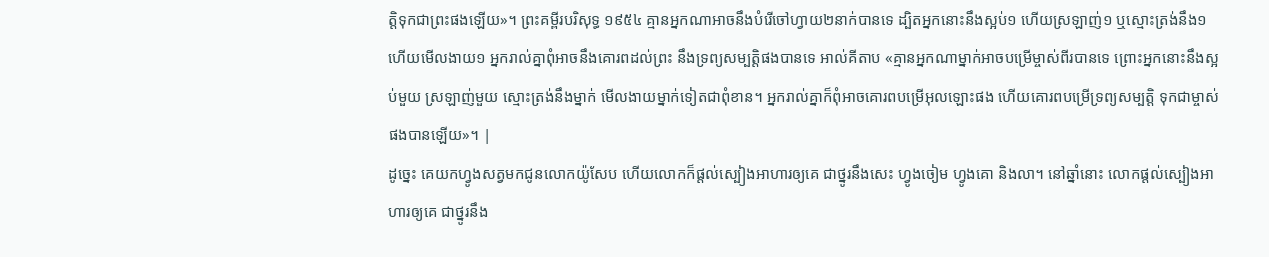ត្តិទុកជាព្រះផងឡើយ»។ ព្រះគម្ពីរបរិសុទ្ធ ១៩៥៤ គ្មានអ្នកណាអាចនឹងបំរើចៅហ្វាយ២នាក់បានទេ ដ្បិតអ្នកនោះនឹងស្អប់១ ហើយស្រឡាញ់១ ឬស្មោះត្រង់នឹង១ ហើយមើលងាយ១ អ្នករាល់គ្នាពុំអាចនឹងគោរពដល់ព្រះ នឹងទ្រព្យសម្បត្តិផងបានទេ អាល់គីតាប «គ្មានអ្នកណាម្នាក់អាចបម្រើម្ចាស់ពីរបានទេ ព្រោះអ្នកនោះនឹងស្អប់មួយ ស្រឡាញ់មួយ ស្មោះត្រង់នឹងម្នាក់ មើលងាយម្នាក់ទៀតជាពុំខាន។ អ្នករាល់គ្នាក៏ពុំអាចគោរពបម្រើអុលឡោះផង ហើយគោរពបម្រើទ្រព្យសម្បត្តិ ទុកជាម្ចាស់ផងបានឡើយ»។ |
ដូច្នេះ គេយកហ្វូងសត្វមកជូនលោកយ៉ូសែប ហើយលោកក៏ផ្ដល់ស្បៀងអាហារឲ្យគេ ជាថ្នូរនឹងសេះ ហ្វូងចៀម ហ្វូងគោ និងលា។ នៅឆ្នាំនោះ លោកផ្ដល់ស្បៀងអាហារឲ្យគេ ជាថ្នូរនឹង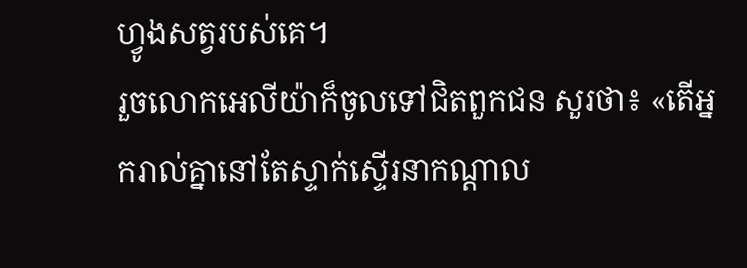ហ្វូងសត្វរបស់គេ។
រួចលោកអេលីយ៉ាក៏ចូលទៅជិតពួកជន សួរថា៖ «តើអ្នករាល់គ្នានៅតែស្ទាក់ស្ទើរនាកណ្ដាល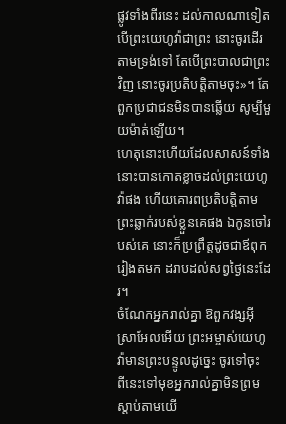ផ្លូវទាំងពីរនេះ ដល់កាលណាទៀត បើព្រះយេហូវ៉ាជាព្រះ នោះចូរដើរតាមទ្រង់ទៅ តែបើព្រះបាលជាព្រះវិញ នោះចូរប្រតិបត្តិតាមចុះ»។ តែពួកប្រជាជនមិនបានឆ្លើយ សូម្បីមួយម៉ាត់ឡើយ។
ហេតុនោះហើយដែលសាសន៍ទាំងនោះបានកោតខ្លាចដល់ព្រះយេហូវ៉ាផង ហើយគោរពប្រតិបត្តិតាមព្រះឆ្លាក់របស់ខ្លួនគេផង ឯកូនចៅរបស់គេ នោះក៏ប្រព្រឹត្តដូចជាឪពុករៀងតមក ដរាបដល់សព្វថ្ងៃនេះដែរ។
ចំណែកអ្នករាល់គ្នា ឱពួកវង្សអ៊ីស្រាអែលអើយ ព្រះអម្ចាស់យេហូវ៉ាមានព្រះបន្ទូលដូច្នេះ ចូរទៅចុះ ពីនេះទៅមុខអ្នករាល់គ្នាមិនព្រមស្តាប់តាមយើ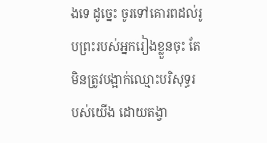ងទេ ដូច្នេះ ចូរទៅគោរពដល់រូបព្រះរបស់អ្នករៀងខ្លួនចុះ តែមិនត្រូវបង្អាក់ឈ្មោះបរិសុទ្ធរបស់យើង ដោយតង្វា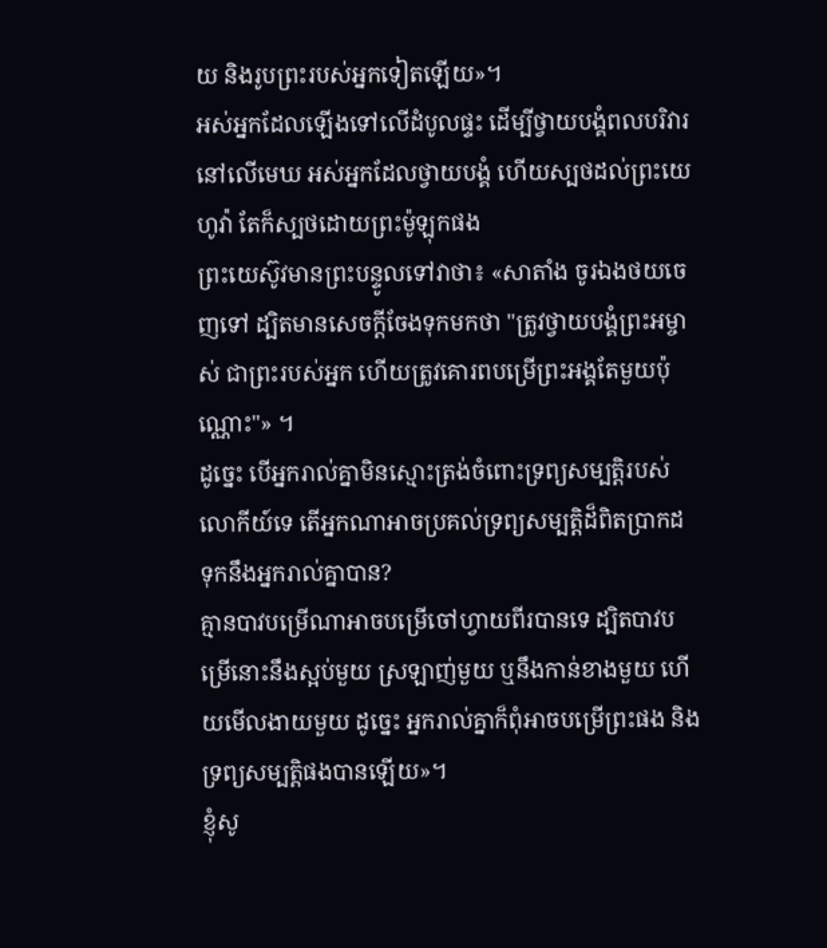យ និងរូបព្រះរបស់អ្នកទៀតឡើយ»។
អស់អ្នកដែលឡើងទៅលើដំបូលផ្ទះ ដើម្បីថ្វាយបង្គំពលបរិវារនៅលើមេឃ អស់អ្នកដែលថ្វាយបង្គំ ហើយស្បថដល់ព្រះយេហូវ៉ា តែក៏ស្បថដោយព្រះម៉ូឡុកផង
ព្រះយេស៊ូវមានព្រះបន្ទូលទៅវាថា៖ «សាតាំង ចូរឯងថយចេញទៅ ដ្បិតមានសេចក្តីចែងទុកមកថា "ត្រូវថ្វាយបង្គំព្រះអម្ចាស់ ជាព្រះរបស់អ្នក ហើយត្រូវគោរពបម្រើព្រះអង្គតែមួយប៉ុណ្ណោះ"» ។
ដូច្នេះ បើអ្នករាល់គ្នាមិនស្មោះត្រង់ចំពោះទ្រព្យសម្បត្តិរបស់លោកីយ៍ទេ តើអ្នកណាអាចប្រគល់ទ្រព្យសម្បត្តិដ៏ពិតប្រាកដ ទុកនឹងអ្នករាល់គ្នាបាន?
គ្មានបាវបម្រើណាអាចបម្រើចៅហ្វាយពីរបានទេ ដ្បិតបាវបម្រើនោះនឹងស្អប់មួយ ស្រឡាញ់មួយ ឬនឹងកាន់ខាងមួយ ហើយមើលងាយមួយ ដូច្នេះ អ្នករាល់គ្នាក៏ពុំអាចបម្រើព្រះផង និងទ្រព្យសម្បត្តិផងបានឡើយ»។
ខ្ញុំសូ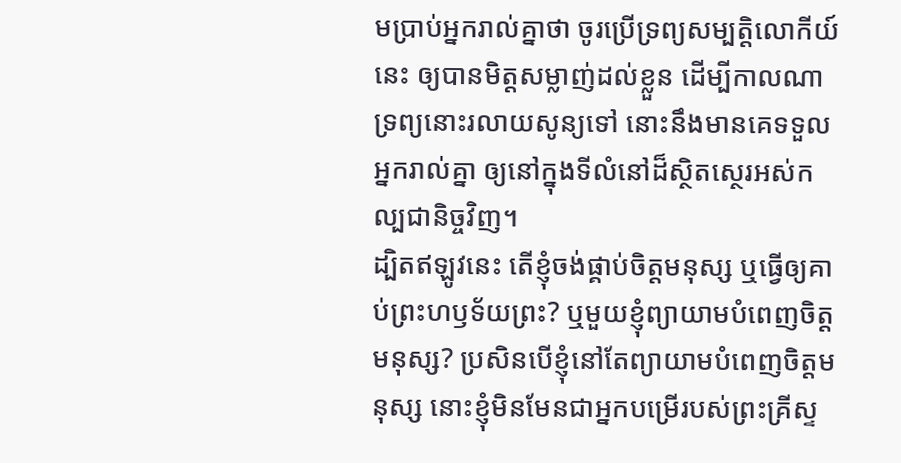មប្រាប់អ្នករាល់គ្នាថា ចូរប្រើទ្រព្យសម្បត្តិលោកីយ៍នេះ ឲ្យបានមិត្តសម្លាញ់ដល់ខ្លួន ដើម្បីកាលណាទ្រព្យនោះរលាយសូន្យទៅ នោះនឹងមានគេទទួលអ្នករាល់គ្នា ឲ្យនៅក្នុងទីលំនៅដ៏ស្ថិតស្ថេរអស់កល្បជានិច្ចវិញ។
ដ្បិតឥឡូវនេះ តើខ្ញុំចង់ផ្គាប់ចិត្តមនុស្ស ឬធ្វើឲ្យគាប់ព្រះហឫទ័យព្រះ? ឬមួយខ្ញុំព្យាយាមបំពេញចិត្តមនុស្ស? ប្រសិនបើខ្ញុំនៅតែព្យាយាមបំពេញចិត្តមនុស្ស នោះខ្ញុំមិនមែនជាអ្នកបម្រើរបស់ព្រះគ្រីស្ទ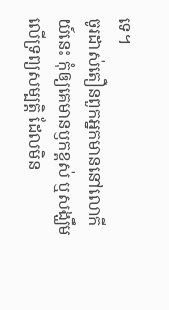ទេ។
ចូរដាស់តឿនពួកអ្នកមាននៅលោកីយ៍នេះ កុំឲ្យគេមានឫកខ្ពស់ ឬសង្ឃឹមលើទ្រព្យសម្បត្តិ ដែលមិន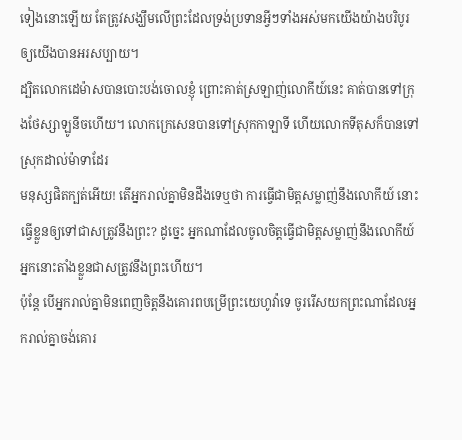ទៀងនោះឡើយ តែត្រូវសង្ឃឹមលើព្រះដែលទ្រង់ប្រទានអ្វីៗទាំងអស់មកយើងយ៉ាងបរិបូរ ឲ្យយើងបានអរសប្បាយ។
ដ្បិតលោកដេម៉ាសបានបោះបង់ចោលខ្ញុំ ព្រោះគាត់ស្រឡាញ់លោកីយ៍នេះ គាត់បានទៅក្រុងថែស្សាឡូនីចហើយ។ លោកក្រេសេនបានទៅស្រុកកាឡាទី ហើយលោកទីតុសក៏បានទៅស្រុកដាល់ម៉ាទាដែរ
មនុស្សផិតក្បត់អើយ! តើអ្នករាល់គ្នាមិនដឹងទេឬថា ការធ្វើជាមិត្តសម្លាញ់នឹងលោកីយ៍ នោះធ្វើខ្លួនឲ្យទៅជាសត្រូវនឹងព្រះ? ដូច្នេះ អ្នកណាដែលចូលចិត្តធ្វើជាមិត្តសម្លាញ់នឹងលោកីយ៍ អ្នកនោះតាំងខ្លួនជាសត្រូវនឹងព្រះហើយ។
ប៉ុន្ដែ បើអ្នករាល់គ្នាមិនពេញចិត្តនឹងគោរពបម្រើព្រះយេហូវ៉ាទេ ចូររើសយកព្រះណាដែលអ្នករាល់គ្នាចង់គោរ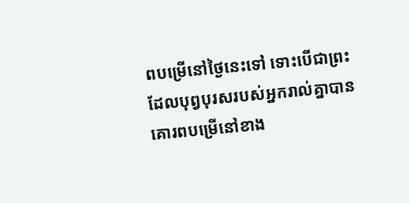ពបម្រើនៅថ្ងៃនេះទៅ ទោះបើជាព្រះដែលបុព្វបុរសរបស់អ្នករាល់គ្នាបានគោរពបម្រើនៅខាង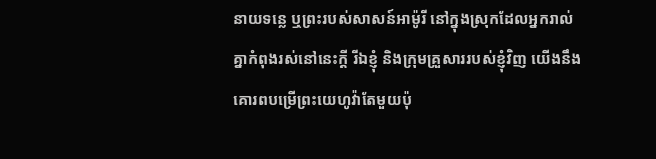នាយទន្លេ ឬព្រះរបស់សាសន៍អាម៉ូរី នៅក្នុងស្រុកដែលអ្នករាល់គ្នាកំពុងរស់នៅនេះក្តី រីឯខ្ញុំ និងក្រុមគ្រួសាររបស់ខ្ញុំវិញ យើងនឹងគោរពបម្រើព្រះយេហូវ៉ាតែមួយប៉ុ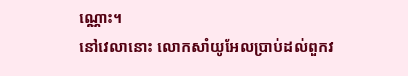ណ្ណោះ។
នៅវេលានោះ លោកសាំយូអែលប្រាប់ដល់ពួកវ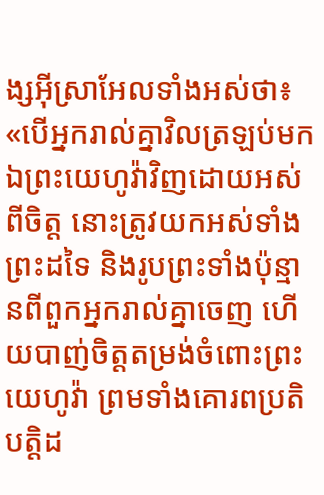ង្សអ៊ីស្រាអែលទាំងអស់ថា៖ «បើអ្នករាល់គ្នាវិលត្រឡប់មកឯព្រះយេហូវ៉ាវិញដោយអស់ពីចិត្ត នោះត្រូវយកអស់ទាំងព្រះដទៃ និងរូបព្រះទាំងប៉ុន្មានពីពួកអ្នករាល់គ្នាចេញ ហើយបាញ់ចិត្តតម្រង់ចំពោះព្រះយេហូវ៉ា ព្រមទាំងគោរពប្រតិបត្តិដ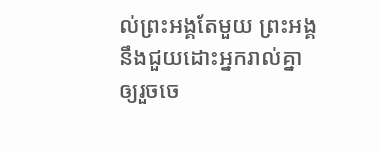ល់ព្រះអង្គតែមួយ ព្រះអង្គនឹងជួយដោះអ្នករាល់គ្នា ឲ្យរួចចេ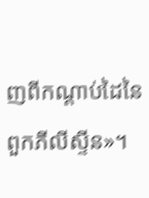ញពីកណ្ដាប់ដៃនៃពួកភីលីស្ទីន»។